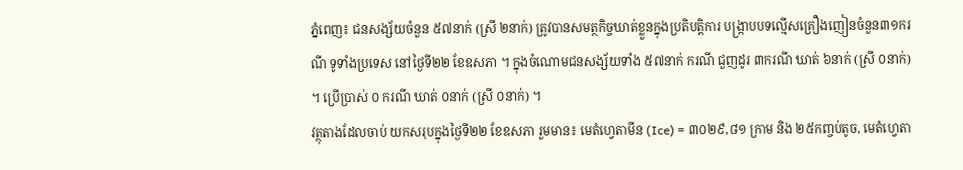ភ្នំពេញ៖ ជនសង្ស័យចំនួន ៥៧នាក់ (ស្រី ២នាក់) ត្រូវបានសមត្ថកិច្ចឃាត់ខ្លួនក្នុងប្រតិបត្តិការ បង្ក្រាបបទល្មើសគ្រឿងញៀនចំនួន៣១ករណី ទូទាំងប្រទេស នៅថ្ងៃទី២២ ខែឧសភា ។ ក្នុងចំណោមជនសង្ស័យទាំង ៥៧នាក់ ករណី ជួញដូរ ៣ករណី ឃាត់ ៦នាក់ (ស្រី ០នាក់) ។ ប្រើប្រាស់ ០ ករណី ឃាត់ ០នាក់ (ស្រី ០នាក់) ។
វត្ថុតាងដែលចាប់ យកសរុបក្នុងថ្ងៃទី២២ ខែឧសភា រួមមាន៖ មេតំហ្វេតាមីន (Ice) = ៣០២៩,៨១ ក្រាម និង ២៥កញ្ចប់តូច, មេតំហ្វេតា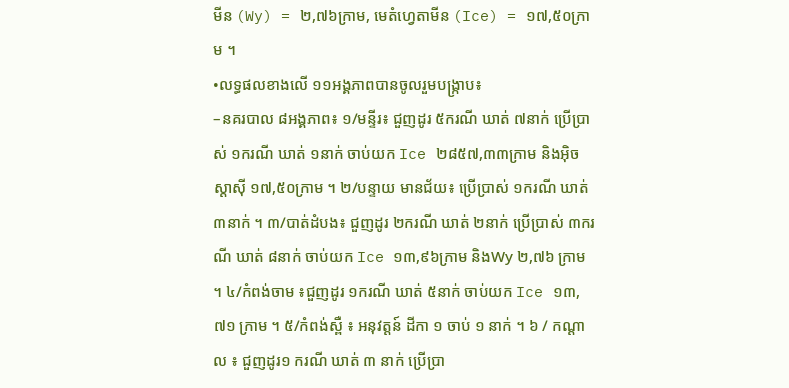មីន (Wy) = ២,៧៦ក្រាម, មេតំហ្វេតាមីន (Ice) = ១៧,៥០ក្រាម ។
•លទ្ធផលខាងលើ ១១អង្គភាពបានចូលរួមបង្ក្រាប៖
–នគរបាល ៨អង្គភាព៖ ១/មន្ទីរ៖ ជួញដូរ ៥ករណី ឃាត់ ៧នាក់ ប្រើប្រាស់ ១ករណី ឃាត់ ១នាក់ ចាប់យក Ice ២៨៥៧,៣៣ក្រាម និងអ៊ិចស្តាស៊ី ១៧,៥០ក្រាម ។ ២/បន្ទាយ មានជ័យ៖ ប្រើប្រាស់ ១ករណី ឃាត់ ៣នាក់ ។ ៣/បាត់ដំបង៖ ជួញដូរ ២ករណី ឃាត់ ២នាក់ ប្រើប្រាស់ ៣ករណី ឃាត់ ៨នាក់ ចាប់យក Ice ១៣,៩៦ក្រាម និងWy ២,៧៦ ក្រាម ។ ៤/កំពង់ចាម ៖ជួញដូរ ១ករណី ឃាត់ ៥នាក់ ចាប់យក Ice ១៣,៧១ ក្រាម ។ ៥/កំពង់ស្ពឺ ៖ អនុវត្តន៍ ដីកា ១ ចាប់ ១ នាក់ ។ ៦ / កណ្ដាល ៖ ជួញដូរ១ ករណី ឃាត់ ៣ នាក់ ប្រើប្រា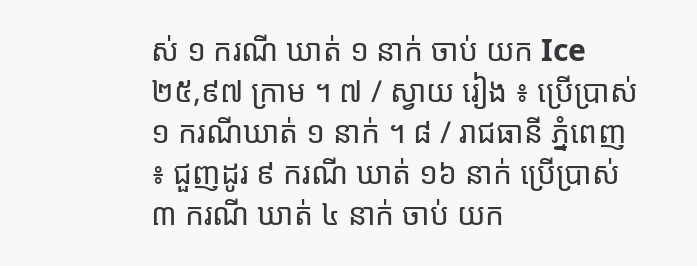ស់ ១ ករណី ឃាត់ ១ នាក់ ចាប់ យក Ice ២៥,៩៧ ក្រាម ។ ៧ / ស្វាយ រៀង ៖ ប្រើប្រាស់ ១ ករណីឃាត់ ១ នាក់ ។ ៨ / រាជធានី ភ្នំពេញ ៖ ជួញដូរ ៩ ករណី ឃាត់ ១៦ នាក់ ប្រើប្រាស់ ៣ ករណី ឃាត់ ៤ នាក់ ចាប់ យក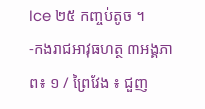Ice ២៥ កញ្ចប់តូច ។
-កងរាជអាវុធហត្ថ ៣អង្គភាព៖ ១ / ព្រៃវែង ៖ ជួញ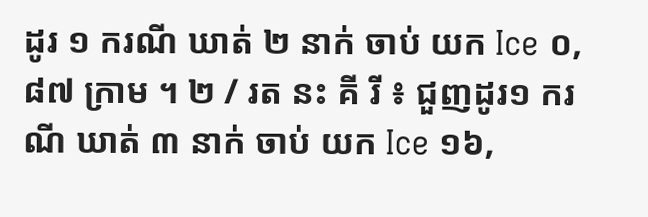ដូរ ១ ករណី ឃាត់ ២ នាក់ ចាប់ យក Ice ០,៨៧ ក្រាម ។ ២ / រត នះ គី រី ៖ ជួញដូរ១ ករណី ឃាត់ ៣ នាក់ ចាប់ យក Ice ១៦,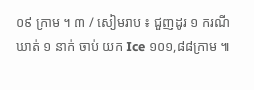០៩ ក្រាម ។ ៣ / សៀមរាប ៖ ជួញដូរ ១ ករណី ឃាត់ ១ នាក់ ចាប់ យក Ice ១០១,៨៨ក្រាម ៕